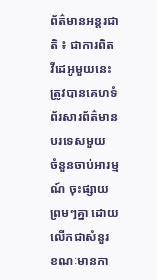ព័ត៌មានអន្តរជាតិ ៖ ជាការពិត វីដេអូមួយនេះ ត្រូវបានគេហទំព័រសារព័ត៌មានបរទេសមួយ
ចំនួនចាប់អារម្មណ៍ ចុះផ្សាយព្រមៗគ្នា ដោយលើកជាសំនួរ ខណៈមានកា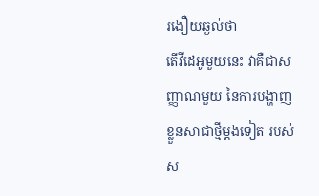រងឿយឆ្ងល់ថា
តើវីដេអូមួយនេះ វាគឺជាសញ្ញាណមួយ នៃការបង្ហាញខ្លួនសាជាថ្មីម្តងទៀត របស់ស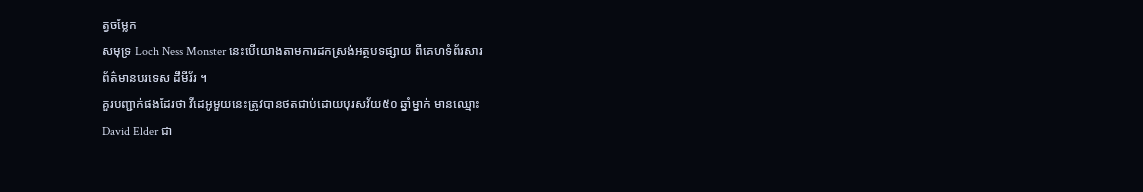ត្វចម្លែក
សមុទ្រ Loch Ness Monster នេះបើយោងតាមការដកស្រង់អត្ថបទផ្សាយ ពីគេហទំព័រសារ
ព័ត៌មានបរទេស ដឹមីរ័រ ។
គួរបញ្ជាក់ផងដែរថា វីដេអូមួយនេះត្រូវបានថតជាប់ដោយបុរសវ័យ៥០ ឆ្នាំម្នាក់ មានឈ្មោះ
David Elder ជា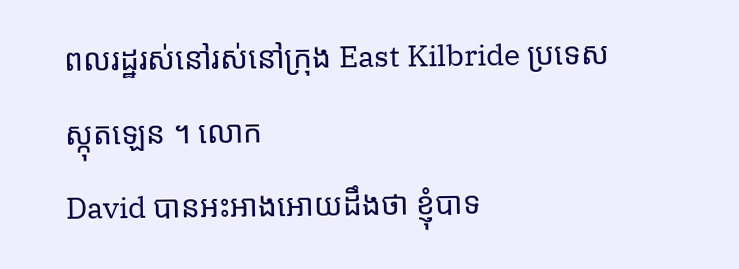ពលរដ្ឋរស់នៅរស់នៅក្រុង East Kilbride ប្រទេសស្កុតឡេន ។ លោក
David បានអះអាងអោយដឹងថា ខ្ញុំបាទ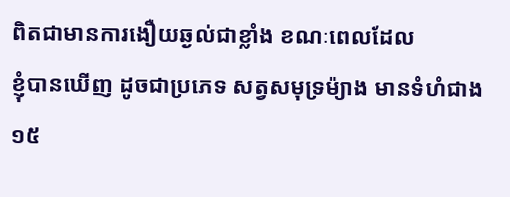ពិតជាមានការងឿយឆ្ងល់ជាខ្លាំង ខណៈពេលដែល
ខ្ញុំបានឃើញ ដូចជាប្រភេទ សត្វសមុទ្រម៉្យាង មានទំហំជាង ១៥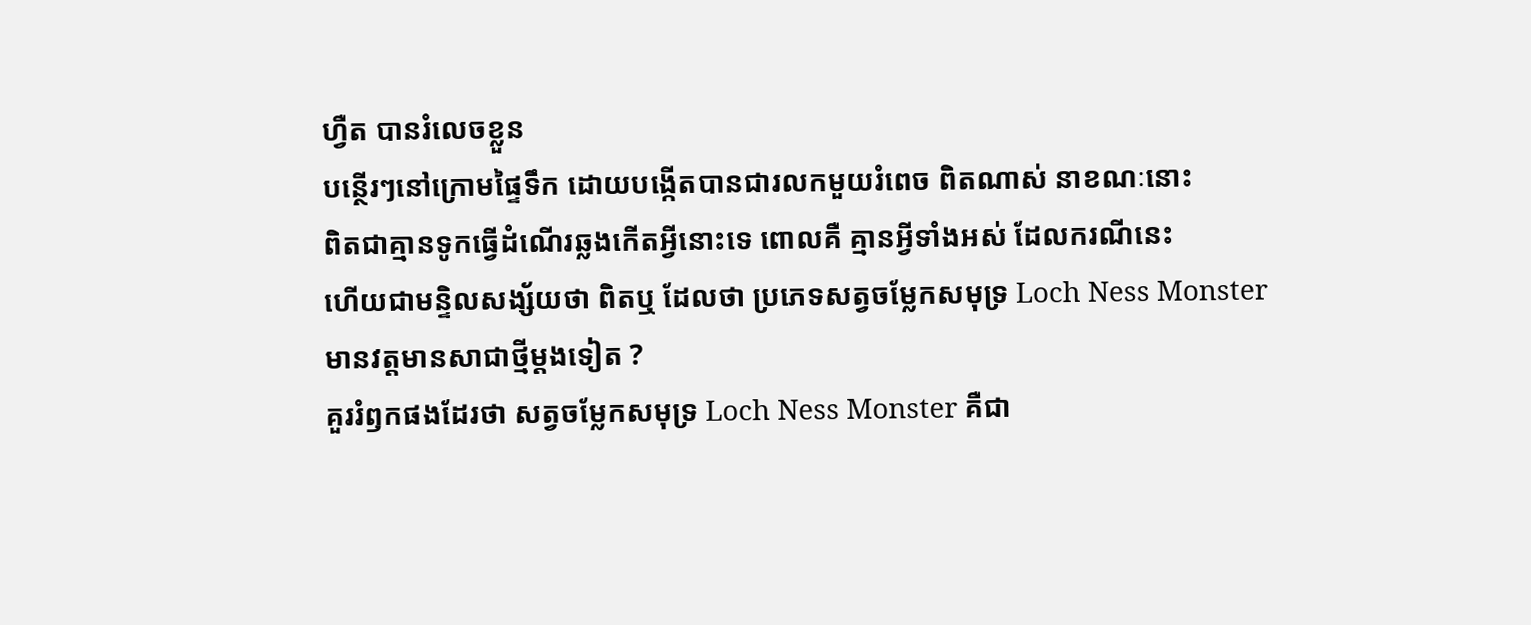ហ្វឺត បានរំលេចខ្លួន
បន្ថើរៗនៅក្រោមផ្ទៃទឹក ដោយបង្កើតបានជារលកមួយរំពេច ពិតណាស់ នាខណៈនោះ
ពិតជាគ្មានទូកធ្វើដំណើរឆ្លងកើតអ្វីនោះទេ ពោលគឺ គ្មានអ្វីទាំងអស់ ដែលករណីនេះ
ហើយជាមន្ទិលសង្ស័យថា ពិតឬ ដែលថា ប្រភេទសត្វចម្លែកសមុទ្រ Loch Ness Monster
មានវត្តមានសាជាថ្មីម្តងទៀត ?
គួររំឭកផងដែរថា សត្វចម្លែកសមុទ្រ Loch Ness Monster គឺជា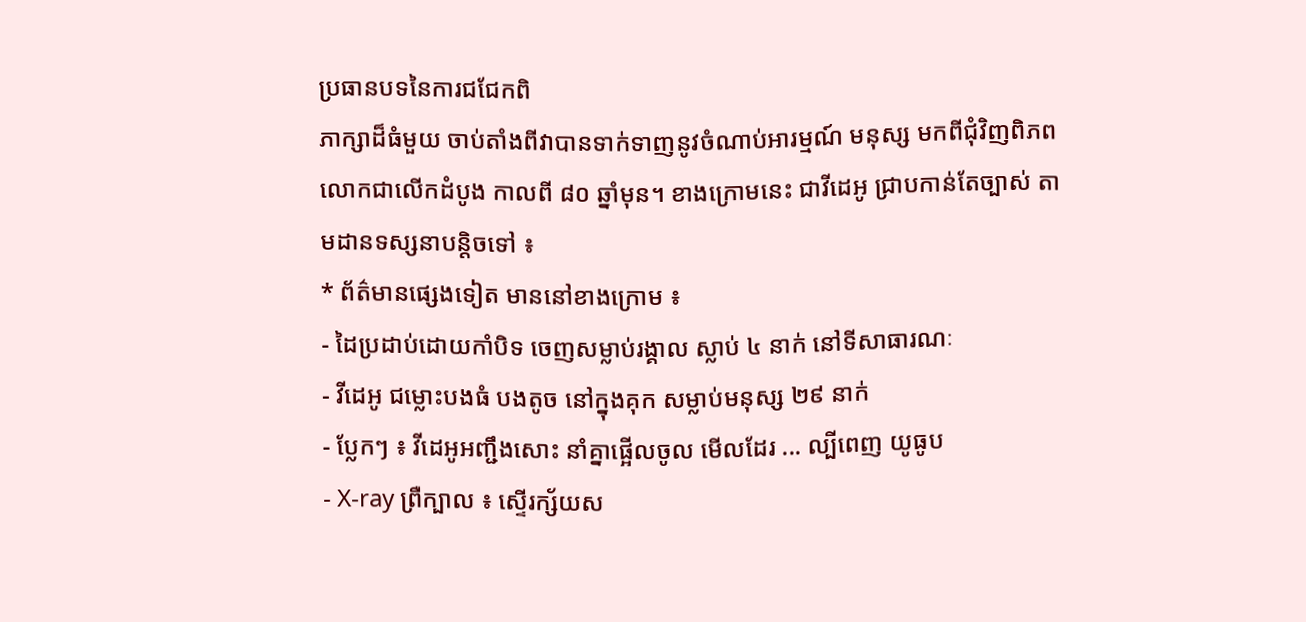ប្រធានបទនៃការជជែកពិ
ភាក្សាដ៏ធំមួយ ចាប់តាំងពីវាបានទាក់ទាញនូវចំណាប់អារម្មណ៍ មនុស្ស មកពីជុំវិញពិភព
លោកជាលើកដំបូង កាលពី ៨០ ឆ្នាំមុន។ ខាងក្រោមនេះ ជាវីដេអូ ជ្រាបកាន់តែច្បាស់ តា
មដានទស្សនាបន្តិចទៅ ៖
* ព័ត៌មានផ្សេងទៀត មាននៅខាងក្រោម ៖
- ដៃប្រដាប់ដោយកាំបិទ ចេញសម្លាប់រង្គាល ស្លាប់ ៤ នាក់ នៅទីសាធារណៈ
- វីដេអូ ជម្លោះបងធំ បងតូច នៅក្នុងគុក សម្លាប់មនុស្ស ២៩ នាក់
- ប្លែកៗ ៖ វីដេអូអញ្ជឹងសោះ នាំគ្នាផ្អើលចូល មើលដែរ ... ល្បីពេញ យូធូប
- X-ray ព្រឺក្បាល ៖ ស្ទើរក្ស័យស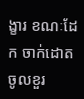ង្ខារ ខណៈដែក ចាក់ដោតចូលខួរ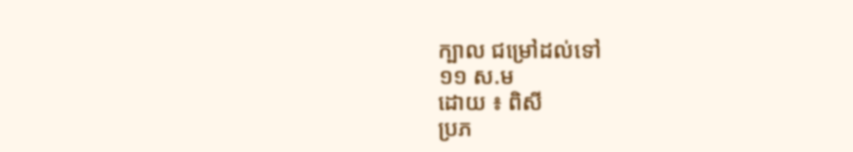ក្បាល ជម្រៅដល់ទៅ
១១ ស.ម
ដោយ ៖ ពិសី
ប្រភ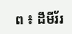ព ៖ ដឹមីរ័រ